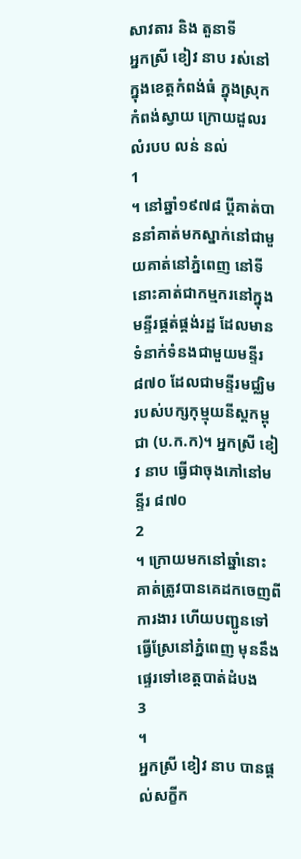សាវតារ និង តួនាទី
អ្នកស្រី ខៀវ នាប រស់នៅក្នុងខេត្តកំពង់ធំ ក្នុងស្រុកកំពង់ស្វាយ ក្រោយដួលរលំរបប លន់ នល់
1
។ នៅឆ្នាំ១៩៧៨ ប្តីគាត់បាននាំគាត់មកស្នាក់នៅជាមួយគាត់នៅភ្នំពេញ នៅទីនោះគាត់ជាកម្មករនៅក្នុងមន្ទីរផ្គត់ផ្គង់រដ្ឋ ដែលមានទំនាក់ទំនងជាមួយមន្ទីរ ៨៧០ ដែលជាមន្ទីរមជ្ឈិមរបស់បក្សកុម្មុយនីស្តកម្ពុជា (ប.ក.ក)។ អ្នកស្រី ខៀវ នាប ធ្វើជាចុងភៅនៅមន្ទីរ ៨៧០
2
។ ក្រោយមកនៅឆ្នាំនោះ គាត់ត្រូវបានគេដកចេញពីការងារ ហើយបញ្ជូនទៅធ្វើស្រែនៅភ្នំពេញ មុននឹងផ្ទេរទៅខេត្តបាត់ដំបង
3
។
អ្នកស្រី ខៀវ នាប បានផ្តល់សក្ខីក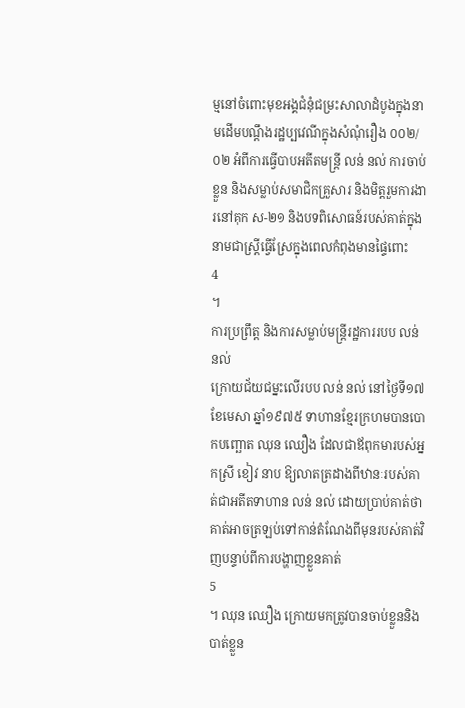ម្មនៅចំពោះមុខអង្គជំនុំជម្រះសាលាដំបូងក្នុងនាមដើមបណ្តឹងរដ្ឋប្បវេណីក្នុងសំណុំរឿង ០០២/០២ អំពីការធ្វើបាបអតីតមន្ត្រី លន់ នល់ ការចាប់ខ្លួន និងសម្លាប់សមាជិកគ្រួសារ និងមិត្តរួមការងារនៅគុក ស-២១ និងបទពិសោធន៍របស់គាត់ក្នុងនាមជាស្ត្រីធ្វើស្រែក្នុងពេលកំពុងមានផ្ទៃពោះ
4
។
ការប្រព្រឹត្ត និងការសម្លាប់មន្ត្រីរដ្ឋការរបប លន់ នល់
ក្រោយជ័យជម្នះលើរបប លន់ នល់ នៅថ្ងៃទី១៧ ខែមេសា ឆ្នាំ១៩៧៥ ទាហានខ្មែរក្រហមបានបោកបញ្ឆោត ឈុន ឈឿង ដែលជាឪពុកមារបស់អ្នកស្រី ខៀវ នាប ឱ្យលាតត្រដាងពីឋានៈរបស់គាត់ជាអតីតទាហាន លន់ នល់ ដោយប្រាប់គាត់ថាគាត់អាចត្រឡប់ទៅកាន់តំណែងពីមុនរបស់គាត់វិញបន្ទាប់ពីការបង្ហាញខ្លួនគាត់
5
។ ឈុន ឈឿង ក្រោយមកត្រូវបានចាប់ខ្លួននិងបាត់ខ្លួន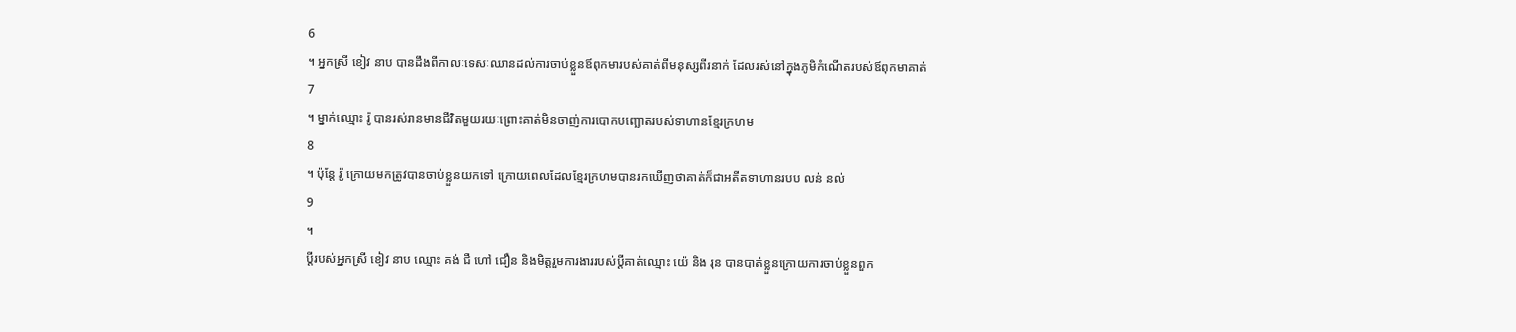6
។ អ្នកស្រី ខៀវ នាប បានដឹងពីកាលៈទេសៈឈានដល់ការចាប់ខ្លួនឪពុកមារបស់គាត់ពីមនុស្សពីរនាក់ ដែលរស់នៅក្នុងភូមិកំណើតរបស់ឪពុកមាគាត់
7
។ ម្នាក់ឈ្មោះ រ៉ូ បានរស់រានមានជីវិតមួយរយៈព្រោះគាត់មិនចាញ់ការបោកបញ្ឆោតរបស់ទាហានខ្មែរក្រហម
8
។ ប៉ុន្តែ រ៉ូ ក្រោយមកត្រូវបានចាប់ខ្លួនយកទៅ ក្រោយពេលដែលខ្មែរក្រហមបានរកឃើញថាគាត់ក៏ជាអតីតទាហានរបប លន់ នល់
9
។
ប្តីរបស់អ្នកស្រី ខៀវ នាប ឈ្មោះ គង់ ជឺ ហៅ ជឿន និងមិត្តរួមការងាររបស់ប្តីគាត់ឈ្មោះ យ៉េ និង រុន បានបាត់ខ្លួនក្រោយការចាប់ខ្លួនពួក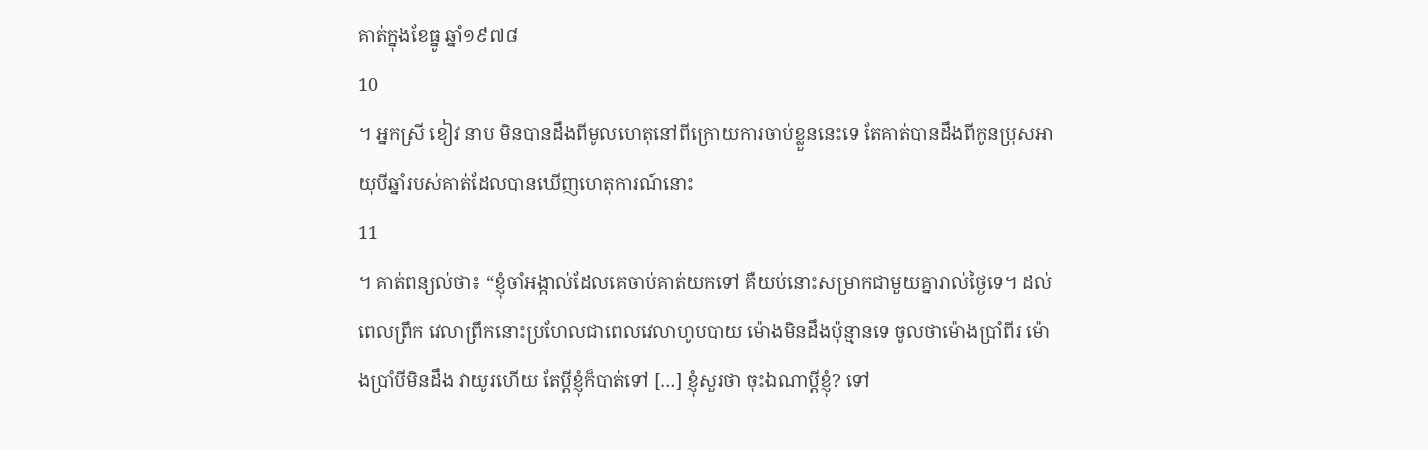គាត់ក្នុងខែធ្នូ ឆ្នាំ១៩៧៨
10
។ អ្នកស្រី ខៀវ នាប មិនបានដឹងពីមូលហេតុនៅពីក្រោយការចាប់ខ្លួននេះទេ តែគាត់បានដឹងពីកូនប្រុសអាយុបីឆ្នាំរបស់គាត់ដែលបានឃើញហេតុការណ៍នោះ
11
។ គាត់ពន្យល់ថា៖ “ខ្ញុំចាំអង្កាល់ដែលគេចាប់គាត់យកទៅ គឺយប់នោះសម្រាកជាមួយគ្នារាល់ថ្ងៃទេ។ ដល់ពេលព្រឹក វេលាព្រឹកនោះប្រហែលជាពេលវេលាហូបបាយ ម៉ោងមិនដឹងប៉ុន្មានទេ ចូលថាម៉ោងប្រាំពីរ ម៉ោងប្រាំបីមិនដឹង វាយូរហើយ តែប្តីខ្ញុំក៏បាត់ទៅ […] ខ្ញុំសួរថា ចុះឯណាប្តីខ្ញុំ? ទៅ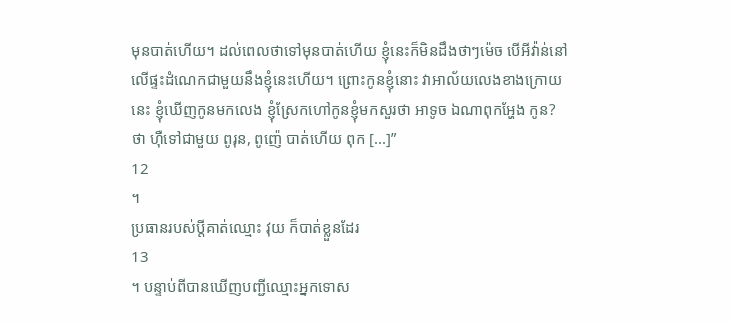មុនបាត់ហើយ។ ដល់ពេលថាទៅមុនបាត់ហើយ ខ្ញុំនេះក៏មិនដឹងថាៗម៉េច បើអីវ៉ាន់នៅលើផ្ទះដំណេកជាមួយនឹងខ្ញុំនេះហើយ។ ព្រោះកូនខ្ញុំនោះ វាអាល័យលេងខាងក្រោយនេះ ខ្ញុំឃើញកូនមកលេង ខ្ញុំស្រែកហៅកូនខ្ញុំមកសួរថា អាទូច ឯណាពុកអ្ហែង កូន? ថា ហ៊ឺទៅជាមួយ ពូរុន, ពូញ៉េ បាត់ហើយ ពុក [...]”
12
។
ប្រធានរបស់ប្តីគាត់ឈ្មោះ វុយ ក៏បាត់ខ្លួនដែរ
13
។ បន្ទាប់ពីបានឃើញបញ្ជីឈ្មោះអ្នកទោស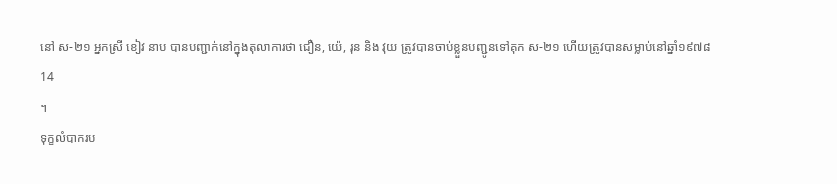នៅ ស-២១ អ្នកស្រី ខៀវ នាប បានបញ្ជាក់នៅក្នុងតុលាការថា ជឿន, យ៉េ, រុន និង វុយ ត្រូវបានចាប់ខ្លួនបញ្ជូនទៅគុក ស-២១ ហើយត្រូវបានសម្លាប់នៅឆ្នាំ១៩៧៨
14
។
ទុក្ខលំបាករប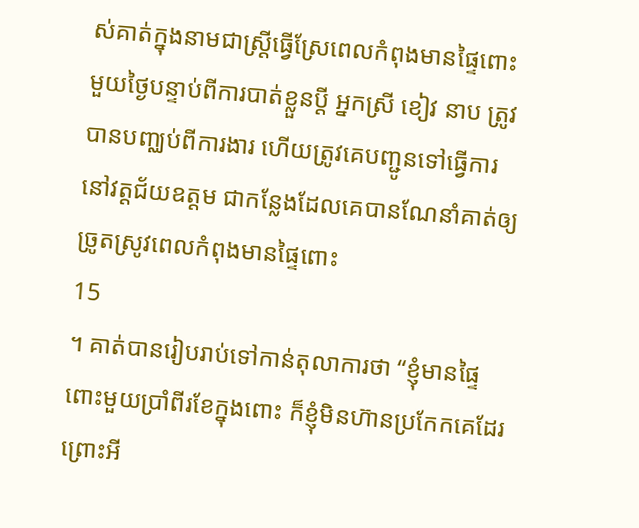ស់គាត់ក្នុងនាមជាស្ត្រីធ្វើស្រែពេលកំពុងមានផ្ទៃពោះ
មួយថ្ងៃបន្ទាប់ពីការបាត់ខ្លួនប្តី អ្នកស្រី ខៀវ នាប ត្រូវបានបញ្ឈប់ពីការងារ ហើយត្រូវគេបញ្ជូនទៅធ្វើការនៅវត្តជ័យឧត្តម ជាកន្លែងដែលគេបានណែនាំគាត់ឲ្យច្រូតស្រូវពេលកំពុងមានផ្ទៃពោះ
15
។ គាត់បានរៀបរាប់ទៅកាន់តុលាការថា “ខ្ញុំមានផ្ទៃពោះមួយប្រាំពីរខែក្នុងពោះ ក៏ខ្ញុំមិនហ៊ានប្រកែកគេដែរ ព្រោះអី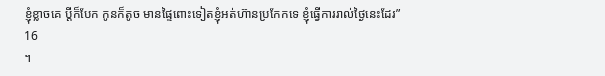ខ្ញុំខ្លាចគេ ប្តីក៏បែក កូនក៏តូច មានផ្ទៃពោះទៀតខ្ញុំអត់ហ៊ានប្រកែកទេ ខ្ញុំធ្វើការរាល់ថ្ងៃនេះដែរ”
16
។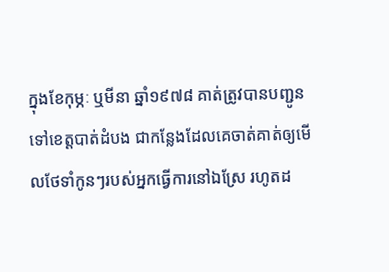ក្នុងខែកុម្ភៈ ឬមីនា ឆ្នាំ១៩៧៨ គាត់ត្រូវបានបញ្ជូនទៅខេត្តបាត់ដំបង ជាកន្លែងដែលគេចាត់គាត់ឲ្យមើលថែទាំកូនៗរបស់អ្នកធ្វើការនៅឯស្រែ រហូតដ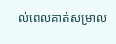ល់ពេលគាត់សម្រាល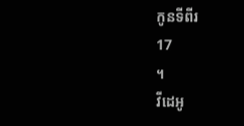កូនទីពីរ
17
។
វីដេអូ